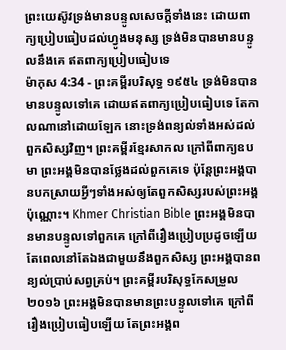ព្រះយេស៊ូវទ្រង់មានបន្ទូលសេចក្ដីទាំងនេះ ដោយពាក្យប្រៀបធៀបដល់ហ្វូងមនុស្ស ទ្រង់មិនបានមានបន្ទូលនឹងគេ ឥតពាក្យប្រៀបធៀបទេ
ម៉ាកុស 4:34 - ព្រះគម្ពីរបរិសុទ្ធ ១៩៥៤ ទ្រង់មិនបានមានបន្ទូលទៅគេ ដោយឥតពាក្យប្រៀបធៀបទេ តែកាលណានៅដោយឡែក នោះទ្រង់ពន្យល់ទាំងអស់ដល់ពួកសិស្សវិញ។ ព្រះគម្ពីរខ្មែរសាកល ក្រៅពីពាក្យឧបមា ព្រះអង្គមិនបានថ្លែងដល់ពួកគេទេ ប៉ុន្តែព្រះអង្គបានបកស្រាយអ្វីៗទាំងអស់ឲ្យតែពួកសិស្សរបស់ព្រះអង្គប៉ុណ្ណោះ។ Khmer Christian Bible ព្រះអង្គមិនបានមានបន្ទូលទៅពួកគេ ក្រៅពីរឿងប្រៀបប្រដូចឡើយ តែពេលនៅតែឯងជាមួយនឹងពួកសិស្ស ព្រះអង្គបានពន្យល់ប្រាប់សព្វគ្រប់។ ព្រះគម្ពីរបរិសុទ្ធកែសម្រួល ២០១៦ ព្រះអង្គមិនបានមានព្រះបន្ទូលទៅគេ ក្រៅពីរឿងប្រៀបធៀបឡើយ តែព្រះអង្គព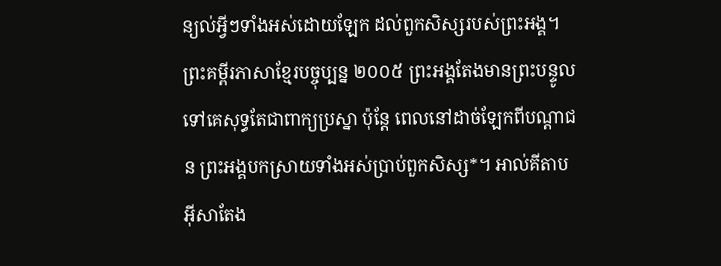ន្យល់អ្វីៗទាំងអស់ដោយឡែក ដល់ពួកសិស្សរបស់ព្រះអង្គ។ ព្រះគម្ពីរភាសាខ្មែរបច្ចុប្បន្ន ២០០៥ ព្រះអង្គតែងមានព្រះបន្ទូលទៅគេសុទ្ធតែជាពាក្យប្រស្នា ប៉ុន្តែ ពេលនៅដាច់ឡែកពីបណ្ដាជន ព្រះអង្គបកស្រាយទាំងអស់ប្រាប់ពួកសិស្ស*។ អាល់គីតាប អ៊ីសាតែង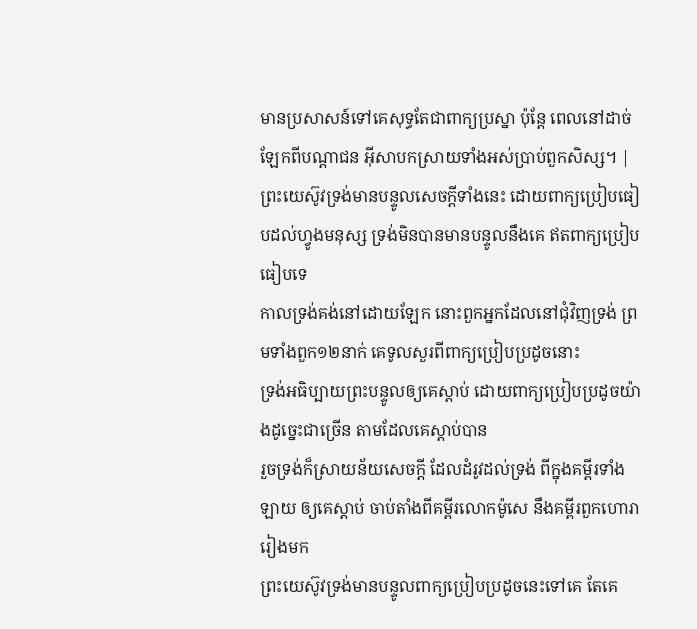មានប្រសាសន៍ទៅគេសុទ្ធតែជាពាក្យប្រស្នា ប៉ុន្ដែ ពេលនៅដាច់ឡែកពីបណ្ដាជន អ៊ីសាបកស្រាយទាំងអស់ប្រាប់ពួកសិស្ស។ |
ព្រះយេស៊ូវទ្រង់មានបន្ទូលសេចក្ដីទាំងនេះ ដោយពាក្យប្រៀបធៀបដល់ហ្វូងមនុស្ស ទ្រង់មិនបានមានបន្ទូលនឹងគេ ឥតពាក្យប្រៀបធៀបទេ
កាលទ្រង់គង់នៅដោយឡែក នោះពួកអ្នកដែលនៅជុំវិញទ្រង់ ព្រមទាំងពួក១២នាក់ គេទូលសួរពីពាក្យប្រៀបប្រដូចនោះ
ទ្រង់អធិប្បាយព្រះបន្ទូលឲ្យគេស្តាប់ ដោយពាក្យប្រៀបប្រដូចយ៉ាងដូច្នេះជាច្រើន តាមដែលគេស្តាប់បាន
រួចទ្រង់ក៏ស្រាយន័យសេចក្ដី ដែលដំរូវដល់ទ្រង់ ពីក្នុងគម្ពីរទាំងឡាយ ឲ្យគេស្តាប់ ចាប់តាំងពីគម្ពីរលោកម៉ូសេ នឹងគម្ពីរពួកហោរារៀងមក
ព្រះយេស៊ូវទ្រង់មានបន្ទូលពាក្យប្រៀបប្រដូចនេះទៅគេ តែគេ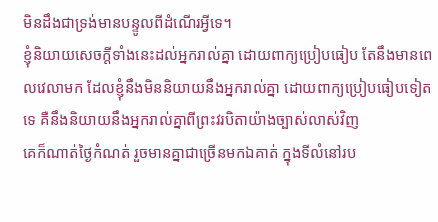មិនដឹងជាទ្រង់មានបន្ទូលពីដំណើរអ្វីទេ។
ខ្ញុំនិយាយសេចក្ដីទាំងនេះដល់អ្នករាល់គ្នា ដោយពាក្យប្រៀបធៀប តែនឹងមានពេលវេលាមក ដែលខ្ញុំនឹងមិននិយាយនឹងអ្នករាល់គ្នា ដោយពាក្យប្រៀបធៀបទៀតទេ គឺនឹងនិយាយនឹងអ្នករាល់គ្នាពីព្រះវរបិតាយ៉ាងច្បាស់លាស់វិញ
គេក៏ណាត់ថ្ងៃកំណត់ រួចមានគ្នាជាច្រើនមកឯគាត់ ក្នុងទីលំនៅរប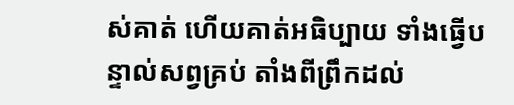ស់គាត់ ហើយគាត់អធិប្បាយ ទាំងធ្វើបន្ទាល់សព្វគ្រប់ តាំងពីព្រឹកដល់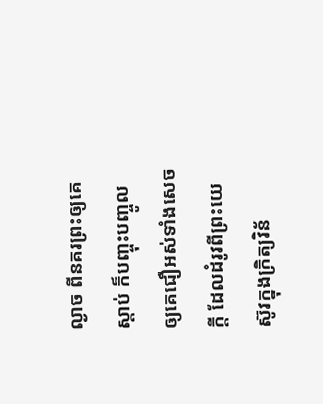ល្ងាច ពីនគរព្រះឲ្យគេស្តាប់ ក៏បញ្ចុះបញ្ចូលឲ្យគេជឿអស់ទាំងសេចក្ដី ដែលដំរូវពីព្រះយេស៊ូវក្នុងក្រិត្យវិន័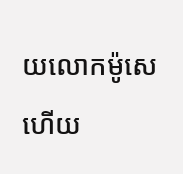យលោកម៉ូសេ ហើយ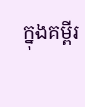ក្នុងគម្ពីរ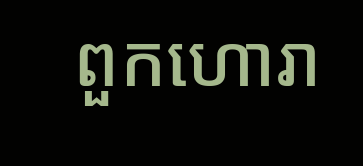ពួកហោរា